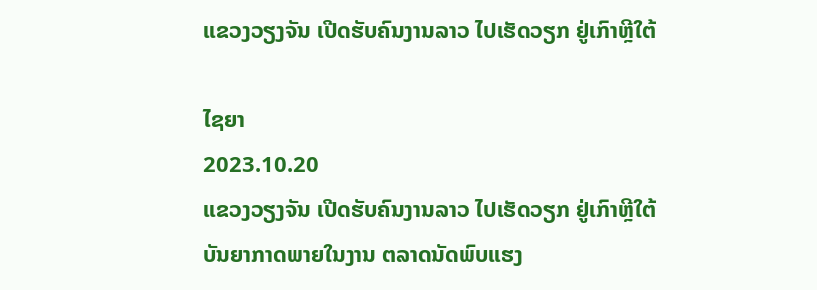ແຂວງວຽງຈັນ ເປີດຮັບຄົນງານລາວ ໄປເຮັດວຽກ ຢູ່ເກົາຫຼີໃຕ້

ໄຊຍາ
2023.10.20
ແຂວງວຽງຈັນ ເປີດຮັບຄົນງານລາວ ໄປເຮັດວຽກ ຢູ່ເກົາຫຼີໃຕ້ ບັນຍາກາດພາຍໃນງານ ຕລາດນັດພົບແຮງ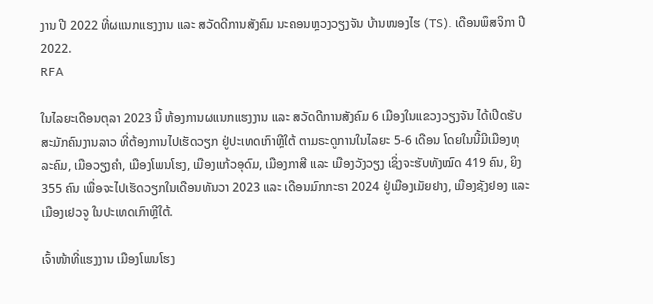ງານ ປີ 2022 ທີ່ຜແນກແຮງງານ ແລະ ສວັດດີການສັງຄົມ ນະຄອນຫຼວງວຽງຈັນ ບ້ານໜອງໄຮ (TS). ເດືອນພຶສຈິກາ ປີ 2022.
RFA

ໃນໄລຍະເດືອນຕຸລາ 2023 ນີ້ ຫ້ອງການຜແນກແຮງງານ ແລະ ສວັດດີການສັງຄົມ 6 ເມືອງໃນແຂວງວຽງຈັນ ໄດ້ເປີດຮັບສະມັກຄົນງານລາວ ທີ່ຕ້ອງການໄປເຮັດວຽກ ຢູ່ປະເທດເກົາຫຼີໃຕ້ ຕາມຣະດູການໃນໄລຍະ 5-6 ເດືອນ ໂດຍໃນນີ້ມີເມືອງທຸລະຄົມ, ເມືອວຽງຄຳ, ເມືອງໂພນໂຮງ, ເມືອງແກ້ວອຸດົມ, ເມືອງກາສີ ແລະ ເມືອງວັງວຽງ ເຊິ່ງຈະຮັບທັງໝົດ 419 ຄົນ, ຍິງ 355 ຄົນ ເພື່ອຈະໄປເຮັດວຽກໃນເດືອນທັນວາ 2023 ແລະ ເດືອນມົກກະຣາ 2024 ຢູ່ເມືອງເມັຍຢາງ, ເມືອງຊັງຢອງ ແລະ ເມືອງເຢວຈູ ໃນປະເທດເກົາຫຼີໃຕ້.

ເຈົ້າໜ້າທີ່ແຮງງານ ເມືອງໂພນໂຮງ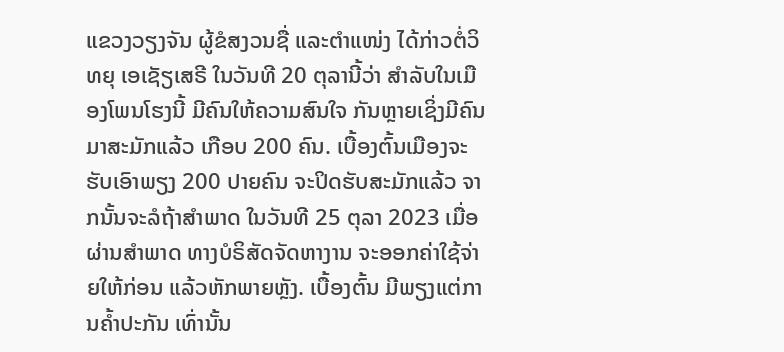ແຂວງວຽງຈັນ ຜູ້ຂໍສງວນຊື່ ແລະຕໍາແໜ່ງ ໄດ້ກ່າວຕໍ່ວິທຍຸ ເອເຊັຽເສຣີ ໃນວັນທີ 20 ຕຸລານີ້ວ່າ ສຳລັບໃນເມືອງໂພນໂຮງນີ້ ມີຄົນໃຫ້ຄວາມສົນໃຈ ກັນຫຼາຍເຊິ່ງມີຄົນມາສະມັກແລ້ວ ເກືອບ 200 ຄົນ. ເບື້ອງຕົ້ນເມືອງຈະຮັບເອົາພຽງ 200 ປາຍຄົນ ຈະປິດຮັບສະມັກແລ້ວ ຈາກນັ້ນຈະລໍຖ້າສຳພາດ ໃນວັນທີ 25 ຕຸລາ 2023 ເມື່ອຜ່ານສຳພາດ ທາງບໍຣິສັດຈັດຫາງານ ຈະອອກຄ່າໃຊ້ຈ່າຍໃຫ້ກ່ອນ ແລ້ວຫັກພາຍຫຼັງ. ເບື້ອງຕົ້ນ ມີພຽງແຕ່ການຄໍ້າປະກັນ ເທົ່ານັ້ນ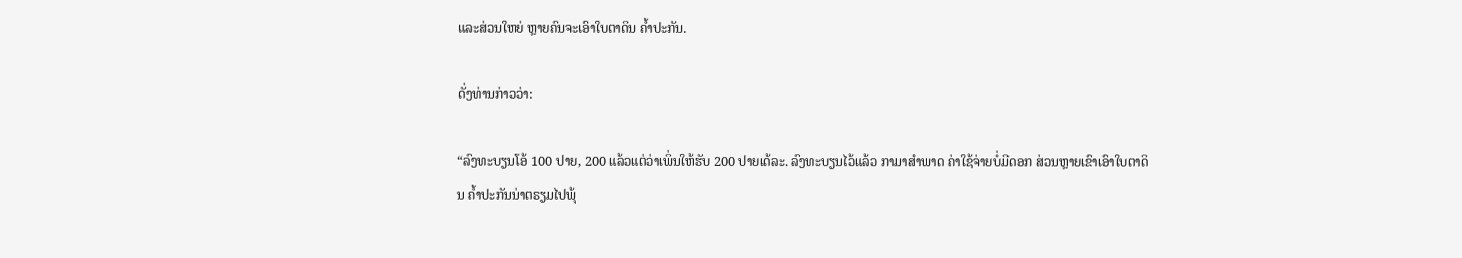ແລະສ່ວນໃຫຍ່ ຫຼາຍຄົນຈະເອົາໃບຕາດິນ ຄໍ້າປະກັນ.

ດັ່ງທ່ານກ່າວວ່າ:

“ລົງທະບຽນໂອ້ 100 ປາຍ, 200 ແລ້ວແຕ່ວ່າເພິ່ນໃຫ້ຮັບ 200 ປາຍເດ້ລະ. ລົງທະບຽນໄວ້ແລ້ວ ກາມາສຳພາດ ຄ່າໃຊ້ຈ່າຍບໍ່ມີດອກ ສ່ວນຫຼາຍເຂົາເອົາໃບຕາດິນ ຄໍ້າປະກັນນ່າຕຣຽມໄປພຸ້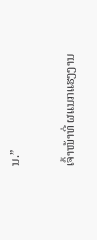ນ.”

ເຈົ້າໜ້າທີ່ ຜແນກແຮງງານ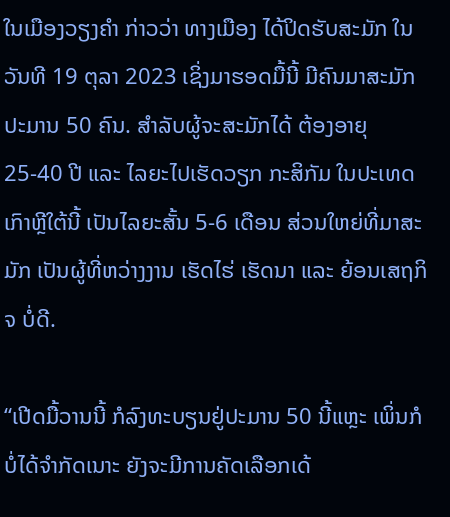ໃນເມືອງວຽງຄໍາ ກ່າວວ່າ ທາງເມືອງ ໄດ້ປິດຮັບສະມັກ ໃນວັນທີ 19 ຕຸລາ 2023 ເຊິ່ງມາຮອດມື້ນີ້ ມີຄົນມາສະມັກປະມານ 50 ຄົນ. ສໍາລັບຜູ້ຈະສະມັກໄດ້ ຕ້ອງອາຍຸ 25-40 ປີ ແລະ ໄລຍະໄປເຮັດວຽກ ກະສິກັມ ໃນປະເທດເກົາຫຼີໃຕ້ນີ້ ເປັນໄລຍະສັ້ນ 5-6 ເດືອນ ສ່ວນໃຫຍ່ທີ່ມາສະມັກ ເປັນຜູ້ທີ່ຫວ່າງງານ ເຮັດໄຮ່ ເຮັດນາ ແລະ ຍ້ອນເສຖກິຈ ບໍ່ດີ.

“ເປີດມື້ວານນີ້ ກໍລົງທະບຽນຢູ່ປະມານ 50 ນີ້ແຫຼະ ເພິ່ນກໍບໍ່ໄດ້ຈໍາກັດເນາະ ຍັງຈະມີການຄັດເລືອກເດ້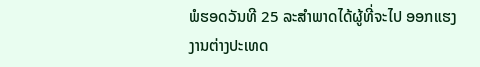ພໍຮອດວັນທີ 25 ລະສຳພາດໄດ້ຜູ້ທີ່ຈະໄປ ອອກແຮງງານຕ່າງປະເທດ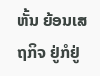ຫັ້ນ ຍ້ອນເສຖກິຈ ຢູ່ກໍຢູ່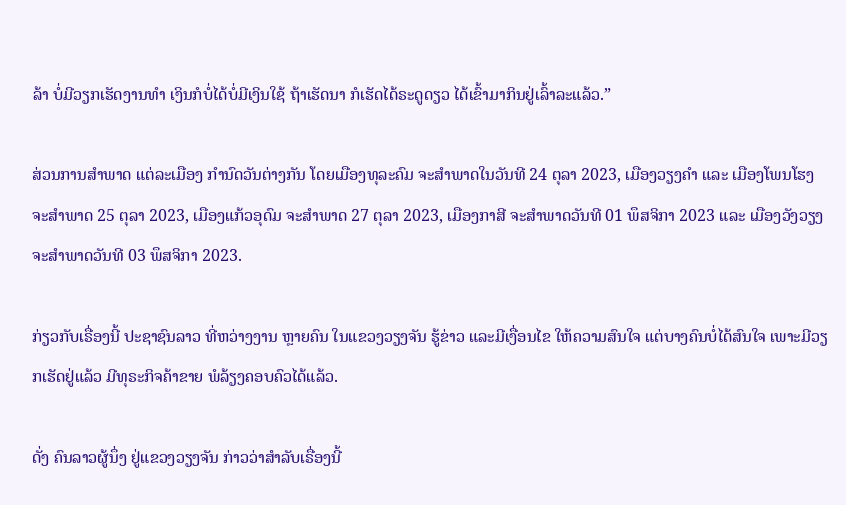ລ້າ ບໍ່ມີວຽກເຮັດງານທຳ ເງິນກໍບໍ່ໄດ້ບໍ່ມີເງິນໃຊ້ ຖ້າເຮັດນາ ກໍເຮັດໄດ້ຣະດູດຽວ ໄດ້ເຂົ້າມາກິນຢູ່ເລົ້າລະແລ້ວ.”

ສ່ວນການສໍາພາດ ແຕ່ລະເມືອງ ກໍານົດວັນຕ່າງກັນ ໂດຍເມືອງທຸລະຄົມ ຈະສໍາພາດໃນວັນທີ 24 ຕຸລາ 2023, ເມືອງວຽງຄໍາ ແລະ ເມືອງໂພນໂຮງ ຈະສໍາພາດ 25 ຕຸລາ 2023, ເມືອງແກ້ວອຸດົມ ຈະສຳພາດ 27 ຕຸລາ 2023, ເມືອງກາສີ ຈະສຳພາດວັນທີ 01 ພຶສຈິກາ 2023 ແລະ ເມືອງວັງວຽງ ຈະສໍາພາດວັນທີ 03 ພຶສຈິກາ 2023.

ກ່ຽວກັບເຣື່ອງນີ້ ປະຊາຊົນລາວ ທີ່ຫວ່າງງານ ຫຼາຍຄົນ ໃນແຂວງວຽງຈັນ ຮູ້ຂ່າວ ແລະມີເງື່ອນໄຂ ໃຫ້ຄວາມສົນໃຈ ແຕ່ບາງຄົນບໍ່ໄດ້ສົນໃຈ ເພາະມີວຽກເຮັດຢູ່ແລ້ວ ມີທຸຣະກິຈຄ້າຂາຍ ພໍລ້ຽງຄອບຄົວໄດ້ແລ້ວ.

ດັ່ງ ຄົນລາວຜູ້ນຶ່ງ ຢູ່ແຂວງວຽງຈັນ ກ່າວວ່າສຳລັບເຣື່ອງນີ້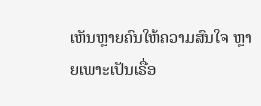ເຫັນຫຼາຍຄົນໃຫ້ຄວາມສົນໃຈ ຫຼາຍເພາະເປັນເຣື່ອ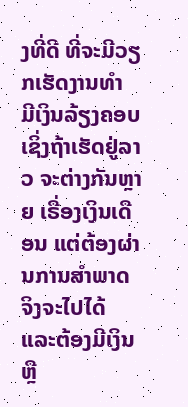ງທີ່ດີ ທີ່ຈະມີວຽກເຮັດງານທຳ ມີເງິນລ້ຽງຄອບ ເຊິ່ງຖ້າເຮັດຢູ່ລາວ ຈະຕ່າງກັນຫຼາຍ ເຣື່ອງເງິນເດືອນ ແຕ່ຕ້ອງຜ່ານການສຳພາດ ຈິງຈະໄປໄດ້ ແລະຕ້ອງມີເງິນ ຫຼື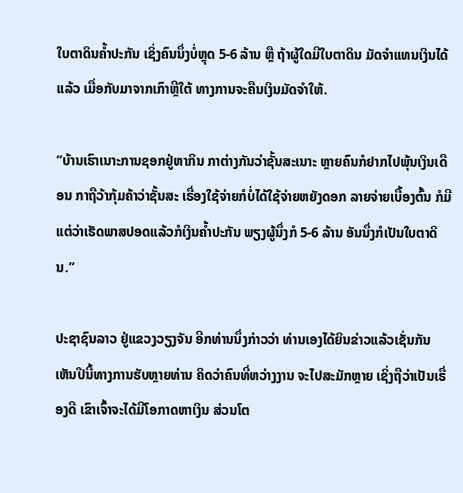ໃບຕາດິນຄໍ້າປະກັນ ເຊິ່ງຄົນນຶ່ງບໍ່ຫຼຸດ 5-6 ລ້ານ ຫຼື ຖ້າຜູ້ໃດມີໃບຕາດິນ ມັດຈຳແທນເງິນໄດ້ແລ້ວ ເມື່ອກັບມາຈາກເກົາຫຼີໃຕ້ ທາງການຈະຄືນເງິນມັດຈຳໃຫ້.

“ບ້ານເຮົາເນາະການຊອກຢູ່ຫາກິນ ກາຕ່າງກັນວ່າຊັ້ນສະເນາະ ຫຼາຍຄົນກໍຢາກໄປພຸ້ນເງິນເດືອນ ກາຖືວ້າກຸ້ມຄ້າວ່າຊັ້ນສະ ເຣື່ອງໃຊ້ຈ່າຍກໍບໍ່ໄດ້ໃຊ້ຈ່າຍຫຍັງດອກ ລາຍຈ່າຍເບື້ອງຕົ້ນ ກໍມີແຕ່ວ່າເຮັດພາສປອດແລ້ວກໍເງິນຄໍ້າປະກັນ ພຽງຜູ້ນຶ່ງກໍ 5-6 ລ້ານ ອັນນຶ່ງກໍເປັນໃບຕາດິນ.”

ປະຊາຊົນລາວ ຢູ່ແຂວງວຽງຈັນ ອີກທ່ານນຶ່ງກ່າວວ່າ ທ່ານເອງໄດ້ຍິນຂ່າວແລ້ວເຊັ່ນກັນ ເຫັນປີນີ້ທາງການຮັບຫຼາຍທ່ານ ຄິດວ່າຄົນທີ່ຫວ່າງງານ ຈະໄປສະມັກຫຼາຍ ເຊິ່ງຖືວ່າເປັນເຣື່ອງດີ ເຂົາເຈົ້າຈະໄດ້ມີໂອກາດຫາເງິນ ສ່ວນໂຕ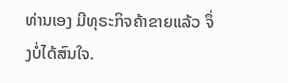ທ່ານເອງ ມີທຸຣະກິຈຄ້າຂາຍແລ້ວ ຈຶ່ງບໍ່ໄດ້ສົນໃຈ.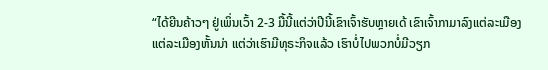“ໄດ້ຍີນຄ້າວໆ ຢູ່ເພິ່ນເວົ້າ 2-3 ມື້ນີ້ແຕ່ວ່າປີນີ້ເຂົາເຈົ້າຮັບຫຼາຍເດ້ ເຂົາເຈົ້າກາມາລົງແຕ່ລະເມືອງ ແຕ່ລະເມືອງຫັ້ນນ່າ ແຕ່ວ່າເຮົາມີທຸຣະກິຈແລ້ວ ເຮົາບໍ່ໄປພວກບໍ່ມີວຽກ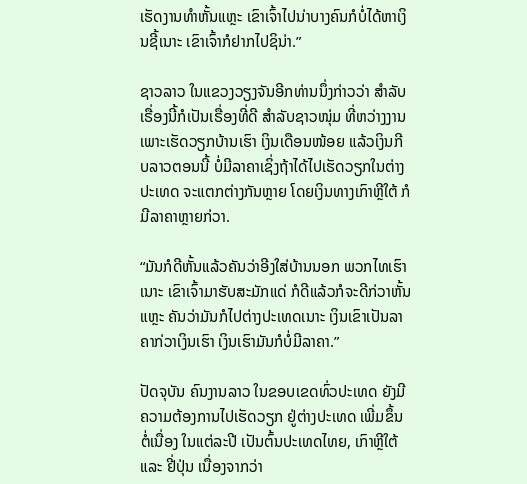ເຮັດງານທຳຫັ້ນແຫຼະ ເຂົາເຈົ້າໄປນ່າບາງຄົນກໍບໍ່ໄດ້ຫາເງິນຊີ້ເນາະ ເຂົາເຈົ້າກໍຢາກໄປຊິນ່າ.”

ຊາວລາວ ໃນແຂວງວຽງຈັນອີກທ່ານນຶ່ງກ່າວວ່າ ສໍາລັບເຣື່ອງນີ້ກໍເປັນເຣື່ອງທີ່ດີ ສໍາລັບຊາວໜຸ່ມ ທີ່ຫວ່າງງານເພາະເຮັດວຽກບ້ານເຮົາ ເງິນເດືອນໜ້ອຍ ແລ້ວເງິນກີບລາວຕອນນີ້ ບໍ່ມີລາຄາເຊິ່ງຖ້າໄດ້ໄປເຮັດວຽກໃນຕ່າງປະເທດ ຈະແຕກຕ່າງກັນຫຼາຍ ໂດຍເງິນທາງເກົາຫຼີໃຕ້ ກໍມີລາຄາຫຼາຍກ່ວາ.

“ມັນກໍດີຫັ້ນແລ້ວຄັນວ່າອີງໃສ່ບ້ານນອກ ພວກໄທເຮົາເນາະ ເຂົາເຈົ້າມາຮັບສະມັກແດ່ ກໍດີແລ້ວກໍຈະດີກ່ວາຫັ້ນແຫຼະ ຄັນວ່າມັນກໍໄປຕ່າງປະເທດເນາະ ເງິນເຂົາເປັນລາຄາກ່ວາເງິນເຮົາ ເງິນເຮົາມັນກໍບໍ່ມີລາຄາ.”

ປັດຈຸບັນ ຄົນງານລາວ ໃນຂອບເຂດທົ່ວປະເທດ ຍັງມີຄວາມຕ້ອງການໄປເຮັດວຽກ ຢູ່ຕ່າງປະເທດ ເພີ່ມຂຶ້ນຕໍ່ເນື່ອງ ໃນແຕ່ລະປີ ເປັນຕົ້ນປະເທດໄທຍ, ເກົາຫຼີໃຕ້ ແລະ ຢີ່ປຸ່ນ ເນື່ອງຈາກວ່າ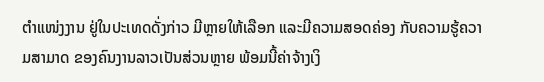ຕຳແໜ່ງງານ ຢູ່ໃນປະເທດດັ່ງກ່າວ ມີຫຼາຍໃຫ້ເລືອກ ແລະມີຄວາມສອດຄ່ອງ ກັບຄວາມຮູ້ຄວາມສາມາດ ຂອງຄົນງານລາວເປັນສ່ວນຫຼາຍ ພ້ອມນີ້ຄ່າຈ້າງເງິ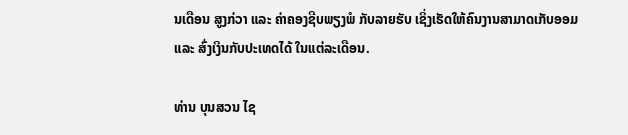ນເດືອນ ສູງກ່ວາ ແລະ ຄ່າຄອງຊີບພຽງພໍ ກັບລາຍຮັບ ເຊິ່ງເຮັດໃຫ້ຄົນງານສາມາດເກັບອອມ ແລະ ສົ່ງເງິນກັບປະເທດໄດ້ ໃນແຕ່ລະເດືອນ.

ທ່ານ ບຸນສວນ ໄຊ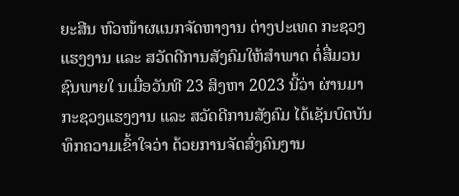ຍະສີນ ຫົວໜ້າຜແນກຈັດຫາງານ ຕ່າງປະເທດ ກະຊວງແຮງງານ ແລະ ສວັດດີການສັງຄົມໃຫ້ສຳພາດ ຕໍ່ສື່ມວນຊົນພາຍໃ ນເມື່ອວັນທີ 23 ສິງຫາ 2023 ນີ້ວ່າ ຜ່ານມາກະຊວງແຮງງານ ແລະ ສວັດດີການສັງຄົມ ໄດ້ເຊັນບົດບັນທຶກຄວາມເຂົ້າໃຈວ່າ ດ້ວຍການຈັດສົ່ງຄົນງານ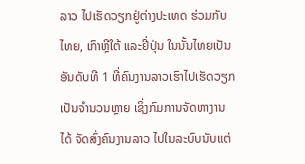ລາວ ໄປເຮັດວຽກຢູ່ຕ່າງປະເທດ ຮ່ວມກັບໄທຍ, ເກົາຫຼີໃຕ້ ແລະຢີ່ປຸ່ນ ໃນນັ້ນໄທຍເປັນອັນດັບທີ 1 ທີ່ຄົນງານລາວເຮົາໄປເຮັດວຽກ ເປັນຈຳນວນຫຼາຍ ເຊິ່ງກົມການຈັດຫາງານໄດ້ ຈັດສົ່ງຄົນງານລາວ ໄປໃນລະບົບນັບແຕ່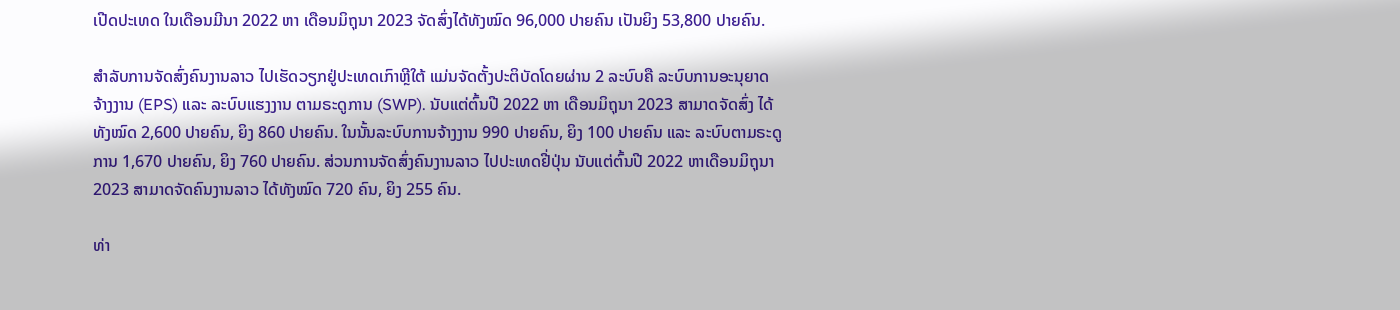ເປີດປະເທດ ໃນເດືອນມີນາ 2022 ຫາ ເດືອນມິຖຸນາ 2023 ຈັດສົ່ງໄດ້ທັງໝົດ 96,000 ປາຍຄົນ ເປັນຍິງ 53,800 ປາຍຄົນ.

ສໍາລັບການຈັດສົ່ງຄົນງານລາວ ໄປເຮັດວຽກຢູ່ປະເທດເກົາຫຼີໃຕ້ ແມ່ນຈັດຕັ້ງປະຕິບັດໂດຍຜ່ານ 2 ລະບົບຄື ລະບົບການອະນຸຍາດ ຈ້າງງານ (EPS) ແລະ ລະບົບແຮງງານ ຕາມຣະດູການ (SWP). ນັບແຕ່ຕົ້ນປີ 2022 ຫາ ເດືອນມິຖຸນາ 2023 ສາມາດຈັດສົ່ງ ໄດ້ທັງໝົດ 2,600 ປາຍຄົນ, ຍິງ 860 ປາຍຄົນ. ໃນນັ້ນລະບົບການຈ້າງງານ 990 ປາຍຄົນ, ຍິງ 100 ປາຍຄົນ ແລະ ລະບົບຕາມຣະດູການ 1,670 ປາຍຄົນ, ຍິງ 760 ປາຍຄົນ. ສ່ວນການຈັດສົ່ງຄົນງານລາວ ໄປປະເທດຢີ່ປຸ່ນ ນັບແຕ່ຕົ້ນປີ 2022 ຫາເດືອນມິຖຸນາ 2023 ສາມາດຈັດຄົນງານລາວ ໄດ້ທັງໝົດ 720 ຄົນ, ຍິງ 255 ຄົນ.

ທ່າ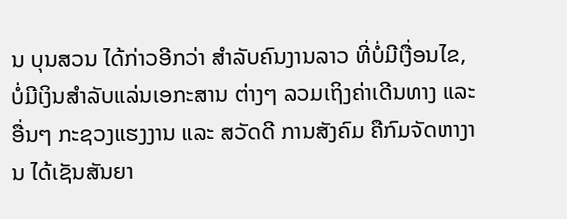ນ ບຸນສວນ ໄດ້ກ່າວອີກວ່າ ສໍາລັບຄົນງານລາວ ທີ່ບໍ່ມີເງື່ອນໄຂ, ບໍ່ມີເງິນສໍາລັບແລ່ນເອກະສານ ຕ່າງໆ ລວມເຖິງຄ່າເດີນທາງ ແລະ ອື່ນໆ ກະຊວງແຮງງານ ແລະ ສວັດດີ ການສັງຄົມ ຄືກົມຈັດຫາງານ ໄດ້ເຊັນສັນຍາ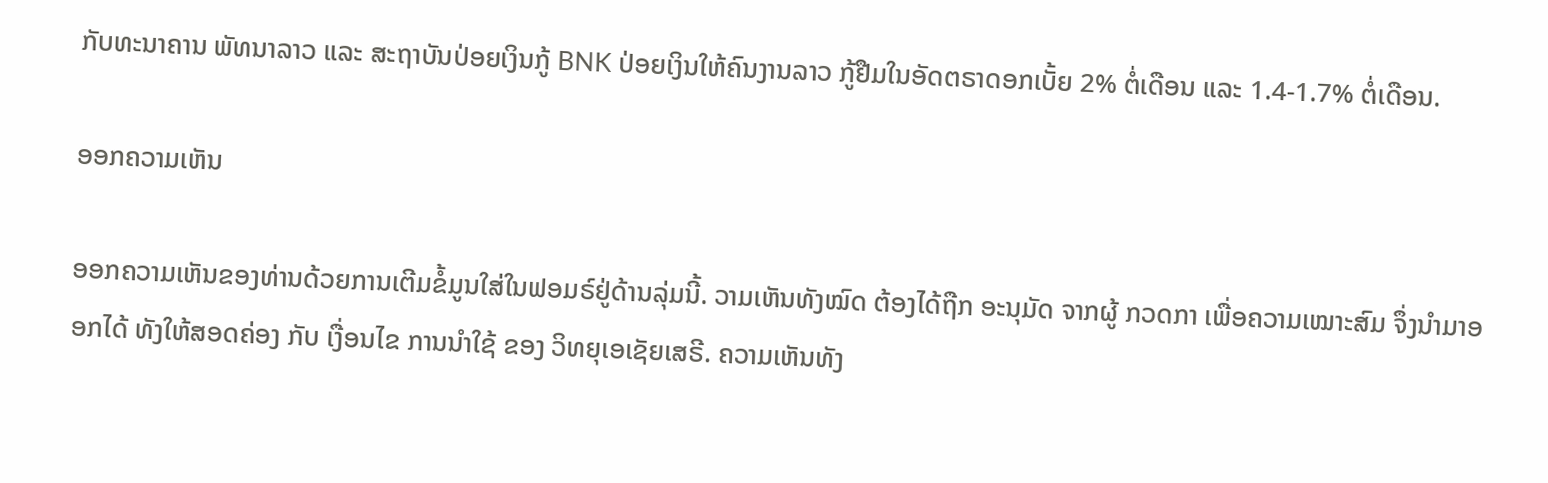ກັບທະນາຄານ ພັທນາລາວ ແລະ ສະຖາບັນປ່ອຍເງິນກູ້ BNK ປ່ອຍເງິນໃຫ້ຄົນງານລາວ ກູ້ຢືມໃນອັດຕຣາດອກເບັ້ຍ 2% ຕໍ່ເດືອນ ແລະ 1.4-1.7% ຕໍ່ເດືອນ.

ອອກຄວາມເຫັນ

ອອກຄວາມເຫັນຂອງທ່ານດ້ວຍການເຕີມຂໍ້ມູນໃສ່ໃນຟອມຣ໌ຢູ່ດ້ານລຸ່ມນີ້. ວາມເຫັນທັງໝົດ ຕ້ອງໄດ້ຖືກ ອະນຸມັດ ຈາກຜູ້ ກວດກາ ເພື່ອຄວາມເໝາະສົມ ຈຶ່ງນໍາມາອອກໄດ້ ທັງໃຫ້ສອດຄ່ອງ ກັບ ເງື່ອນໄຂ ການນຳໃຊ້ ຂອງ ວິທຍຸເອເຊັຍເສຣີ. ຄວາມເຫັນທັງ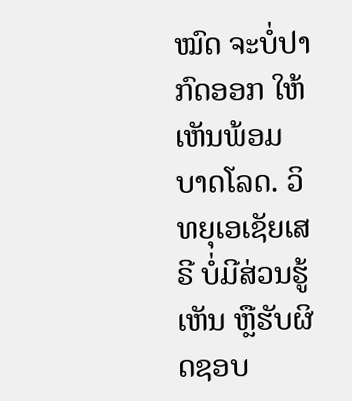ໝົດ ຈະບໍ່ປາກົດອອກ ໃຫ້ເຫັນພ້ອມບາດໂລດ. ວິທຍຸເອເຊັຍເສຣີ ບໍ່ມີສ່ວນຮູ້ເຫັນ ຫຼືຮັບຜິດຊອບ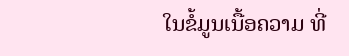ໃນຂໍ້ມູນເນື້ອຄວາມ ທີ່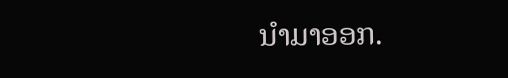ນໍາມາອອກ.